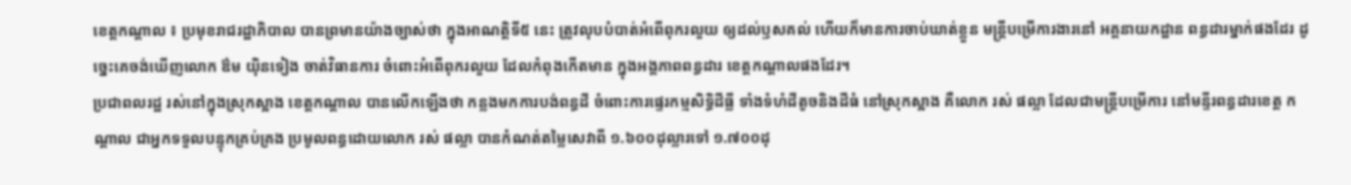ខេត្តកណ្តាល ៖ ប្រមុខរាជរដ្ឋាភិបាល បានព្រមានយ៉ាងច្បាស់ថា ក្នុងអាណត្តិទី៥ នេះ ត្រូវលុបបំបាត់អំពើពុករលួយ ឲ្យដល់ឫសគល់ ហើយក៏មានការចាប់ឃាត់ខ្លួន មន្ត្រីបម្រើការងារនៅ អគ្គនាយកដ្ឋាន ពន្ធដារម្នាក់ផងដែរ ដូច្នេះគេចង់ឃើញលោក ឳម យ៉ិនទៀង ចាត់វិធានការ ចំពោះអំពើពុករលួយ ដែលកំពុងកើតមាន ក្នុងអង្គភាពពន្ធដារ ខេត្តកណ្តាលផងដែរ។
ប្រជាពលរដ្ឋ រស់នៅក្នុងស្រុកស្អាង ខេត្ដកណ្ដាល បានលើកឡើងថា កន្លងមកការបង់ពន្ធដី ចំពោះការផ្ទេរកម្មសិទ្ធិដីធ្លី ទាំងទំហំដីតូចនិងដីធំ នៅស្រុកស្អាង គឺលោក រស់ ផល្លា ដែលជាមន្ដ្រីបម្រើការ នៅមន្ទីរពន្ធដារខេត្ដ កណ្ដាល ជាអ្នកទទួលបន្ទុកគ្រប់គ្រង ប្រមូលពន្ធដោយលោក រស់ ផល្លា បានកំណត់តម្លៃសេវាពី ១.៦០០ដុល្លារទៅ ១.៧០០ដុ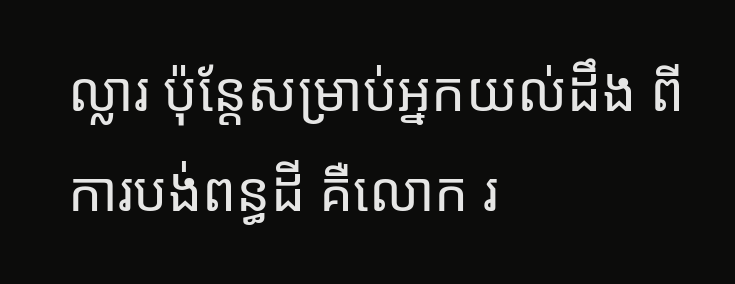ល្លារ ប៉ុន្តែសម្រាប់អ្នកយល់ដឹង ពីការបង់ពន្ធដី គឺលោក រ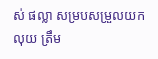ស់ ផល្លា សម្របសម្រួលយកលុយ ត្រឹម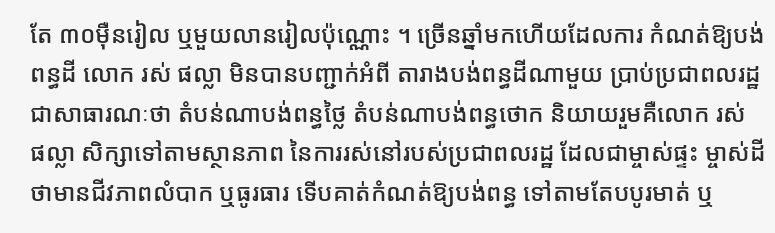តែ ៣០ម៉ឺនរៀល ឬមួយលានរៀលប៉ុណ្ណោះ ។ ច្រើនឆ្នាំមកហើយដែលការ កំណត់ឱ្យបង់ពន្ធដី លោក រស់ ផល្លា មិនបានបញ្ជាក់អំពី តារាងបង់ពន្ធដីណាមួយ ប្រាប់ប្រជាពលរដ្ឋជាសាធារណៈថា តំបន់ណាបង់ពន្ធថ្លៃ តំបន់ណាបង់ពន្ធថោក និយាយរួមគឺលោក រស់ ផល្លា សិក្សាទៅតាមស្ថានភាព នៃការរស់នៅរបស់ប្រជាពលរដ្ឋ ដែលជាម្ចាស់ផ្ទះ ម្ចាស់ដីថាមានជីវភាពលំបាក ឬធូរធារ ទើបគាត់កំណត់ឱ្យបង់ពន្ធ ទៅតាមតែបបូរមាត់ ឬ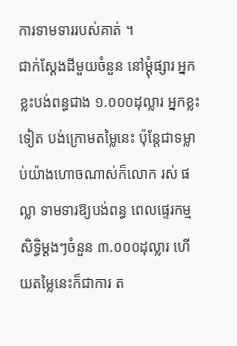ការទាមទាររបស់គាត់ ។
ជាក់ស្តែងដីមួយចំនួន នៅម្ដុំផ្សារ អ្នកខ្លះបង់ពន្ធជាង ១.០០០ដុល្លារ អ្នកខ្លះទៀត បង់ក្រោមតម្លៃនេះ ប៉ុន្ដែជាទម្លាប់យ៉ាងហោចណាស់ក៏លោក រស់ ផល្លា ទាមទារឱ្យបង់ពន្ធ ពេលផ្ទេរកម្មសិទ្ធិម្ដងៗចំនួន ៣.០០០ដុល្លារ ហើយតម្លៃនេះក៏ជាការ ត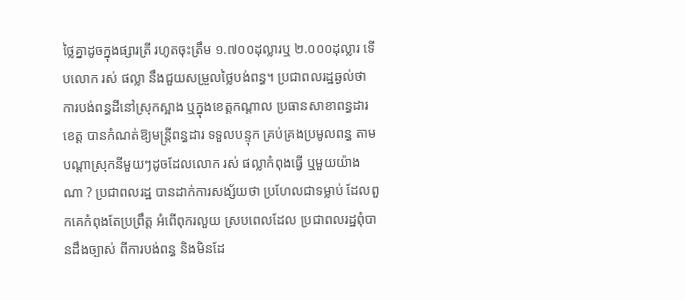ថ្លៃគ្នាដូចក្នុងផ្សារត្រី រហូតចុះត្រឹម ១.៧០០ដុល្លារឬ ២.០០០ដុល្លារ ទើបលោក រស់ ផល្លា នឹងជួយសម្រួលថ្លៃបង់ពន្ធ។ ប្រជាពលរដ្ឋឆ្ងល់ថា ការបង់ពន្ធដីនៅស្រុកស្អាង ឬក្នុងខេត្ដកណ្ដាល ប្រធានសាខាពន្ធដារខេត្ដ បានកំណត់ឱ្យមន្ដ្រីពន្ធដារ ទទួលបន្ទុក គ្រប់គ្រងប្រមូលពន្ធ តាមបណ្ដាស្រុកនីមួយៗដូចដែលលោក រស់ ផល្លាកំពុងធ្វើ ឬមួយយ៉ាងណា ? ប្រជាពលរដ្ឋ បានដាក់ការសង្ស័យថា ប្រហែលជាទម្លាប់ ដែលពួកគេកំពុងតែប្រព្រឹត្ដ អំពើពុករលួយ ស្របពេលដែល ប្រជាពលរដ្ឋពុំបានដឹងច្បាស់ ពីការបង់ពន្ធ និងមិនដែ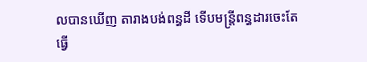លបានឃើញ តារាងបង់ពន្ធដី ទើបមន្ត្រីពន្ធដារចេះតែធ្វើ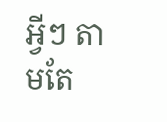អ្វីៗ តាមតែ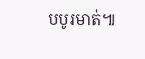បបូរមាត់៕